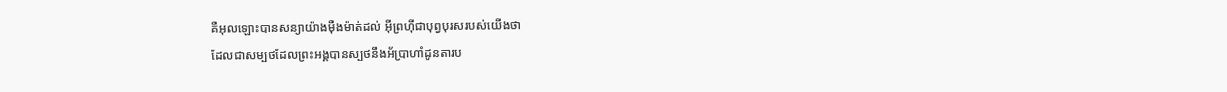គឺអុលឡោះបានសន្យាយ៉ាងម៉ឺងម៉ាត់ដល់ អ៊ីព្រហ៊ីជាបុព្វបុរសរបស់យើងថា
ដែលជាសម្បថដែលព្រះអង្គបានស្បថនឹងអ័ប្រាហាំដូនតារប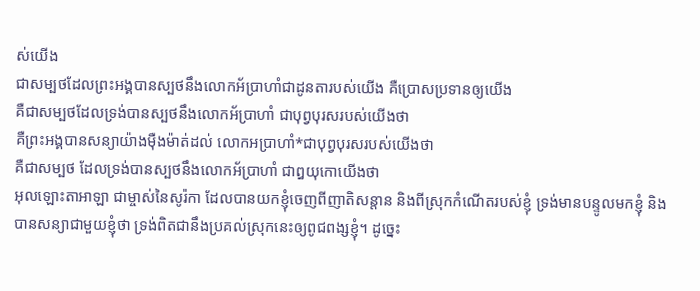ស់យើង
ជាសម្បថដែលព្រះអង្គបានស្បថនឹងលោកអ័ប្រាហាំជាដូនតារបស់យើង គឺប្រោសប្រទានឲ្យយើង
គឺជាសម្បថដែលទ្រង់បានស្បថនឹងលោកអ័ប្រាហាំ ជាបុព្វបុរសរបស់យើងថា
គឺព្រះអង្គបានសន្យាយ៉ាងម៉ឺងម៉ាត់ដល់ លោកអប្រាហាំ*ជាបុព្វបុរសរបស់យើងថា
គឺជាសម្បថ ដែលទ្រង់បានស្បថនឹងលោកអ័ប្រាហាំ ជាឰយុកោយើងថា
អុលឡោះតាអាឡា ជាម្ចាស់នៃសូរ៉កា ដែលបានយកខ្ញុំចេញពីញាតិសន្តាន និងពីស្រុកកំណើតរបស់ខ្ញុំ ទ្រង់មានបន្ទូលមកខ្ញុំ និងបានសន្យាជាមួយខ្ញុំថា ទ្រង់ពិតជានឹងប្រគល់ស្រុកនេះឲ្យពូជពង្សខ្ញុំ។ ដូច្នេះ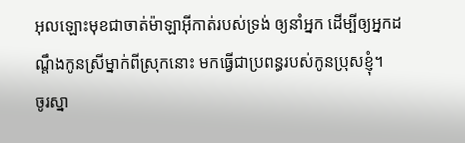អុលឡោះមុខជាចាត់ម៉ាឡាអ៊ីកាត់របស់ទ្រង់ ឲ្យនាំអ្នក ដើម្បីឲ្យអ្នកដណ្តឹងកូនស្រីម្នាក់ពីស្រុកនោះ មកធ្វើជាប្រពន្ធរបស់កូនប្រុសខ្ញុំ។
ចូរស្នា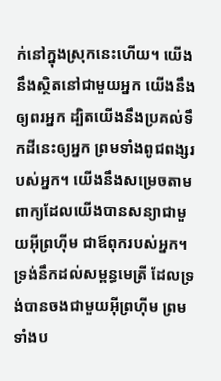ក់នៅក្នុងស្រុកនេះហើយ។ យើងនឹងស្ថិតនៅជាមួយអ្នក យើងនឹងឲ្យពរអ្នក ដ្បិតយើងនឹងប្រគល់ទឹកដីនេះឲ្យអ្នក ព្រមទាំងពូជពង្សរបស់អ្នក។ យើងនឹងសម្រេចតាមពាក្យដែលយើងបានសន្យាជាមួយអ៊ីព្រហ៊ីម ជាឪពុករបស់អ្នក។
ទ្រង់នឹកដល់សម្ពន្ធមេត្រី ដែលទ្រង់បានចងជាមួយអ៊ីព្រហ៊ីម ព្រមទាំងប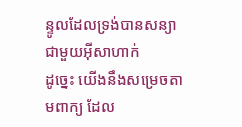ន្ទូលដែលទ្រង់បានសន្យា ជាមួយអ៊ីសាហាក់
ដូច្នេះ យើងនឹងសម្រេចតាមពាក្យ ដែល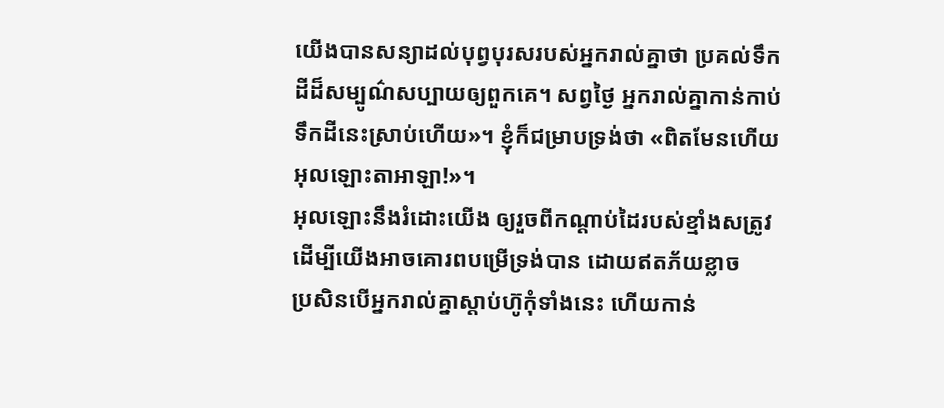យើងបានសន្យាដល់បុព្វបុរសរបស់អ្នករាល់គ្នាថា ប្រគល់ទឹកដីដ៏សម្បូណ៌សប្បាយឲ្យពួកគេ។ សព្វថ្ងៃ អ្នករាល់គ្នាកាន់កាប់ទឹកដីនេះស្រាប់ហើយ»។ ខ្ញុំក៏ជម្រាបទ្រង់ថា «ពិតមែនហើយអុលឡោះតាអាឡា!»។
អុលឡោះនឹងរំដោះយើង ឲ្យរួចពីកណ្ដាប់ដៃរបស់ខ្មាំងសត្រូវ ដើម្បីយើងអាចគោរពបម្រើទ្រង់បាន ដោយឥតភ័យខ្លាច
ប្រសិនបើអ្នករាល់គ្នាស្តាប់ហ៊ូកុំទាំងនេះ ហើយកាន់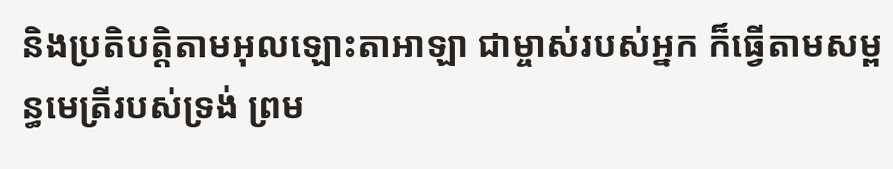និងប្រតិបត្តិតាមអុលឡោះតាអាឡា ជាម្ចាស់របស់អ្នក ក៏ធ្វើតាមសម្ពន្ធមេត្រីរបស់ទ្រង់ ព្រម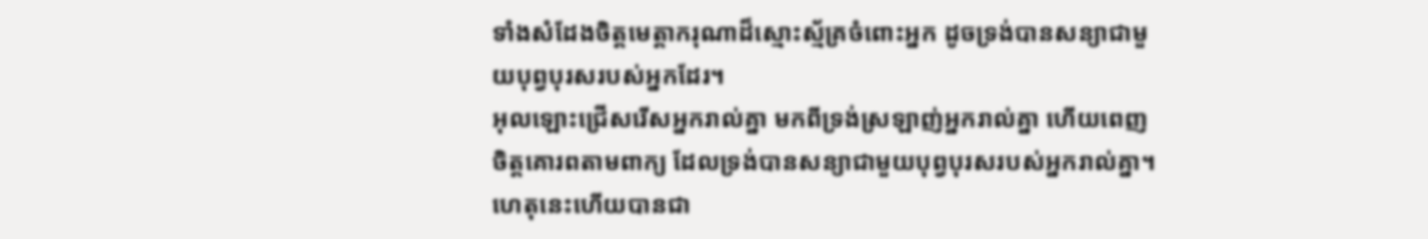ទាំងសំដែងចិត្តមេត្តាករុណាដ៏ស្មោះស្ម័គ្រចំពោះអ្នក ដូចទ្រង់បានសន្យាជាមួយបុព្វបុរសរបស់អ្នកដែរ។
អុលឡោះជ្រើសរើសអ្នករាល់គ្នា មកពីទ្រង់ស្រឡាញ់អ្នករាល់គ្នា ហើយពេញចិត្តគោរពតាមពាក្យ ដែលទ្រង់បានសន្យាជាមួយបុព្វបុរសរបស់អ្នករាល់គ្នា។ ហេតុនេះហើយបានជា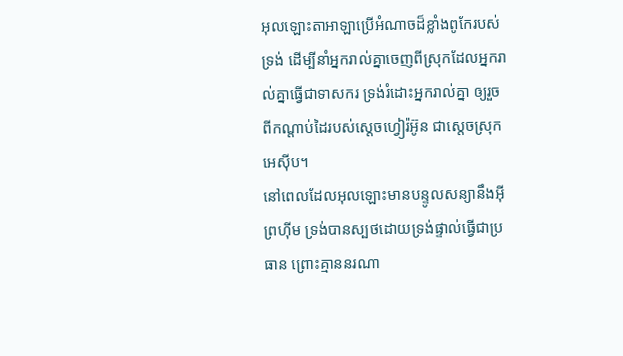អុលឡោះតាអាឡាប្រើអំណាចដ៏ខ្លាំងពូកែរបស់ទ្រង់ ដើម្បីនាំអ្នករាល់គ្នាចេញពីស្រុកដែលអ្នករាល់គ្នាធ្វើជាទាសករ ទ្រង់រំដោះអ្នករាល់គ្នា ឲ្យរួចពីកណ្តាប់ដៃរបស់ស្តេចហ្វៀរ៉អ៊ូន ជាស្តេចស្រុកអេស៊ីប។
នៅពេលដែលអុលឡោះមានបន្ទូលសន្យានឹងអ៊ីព្រហ៊ីម ទ្រង់បានស្បថដោយទ្រង់ផ្ទាល់ធ្វើជាប្រធាន ព្រោះគ្មាននរណា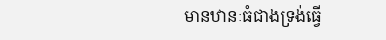មានឋានៈធំជាងទ្រង់ធ្វើ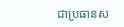ជាប្រធានស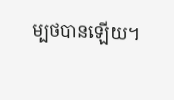ម្បថបានឡើយ។